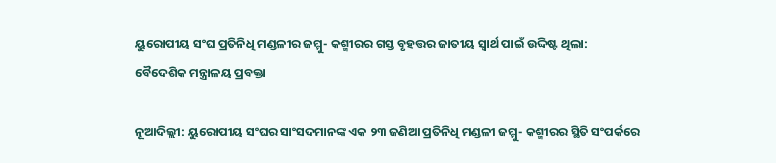ୟୁରୋପୀୟ ସଂଘ ପ୍ରତିନିଧି ମଣ୍ଡଳୀର ଜମ୍ମୁ- କଶ୍ମୀରର ଗସ୍ତ ବୃହତ୍ତର ଜାତୀୟ ସ୍ବାର୍ଥ ପାଇଁ ଉଦ୍ଦିଷ୍ଟ ଥିଲା: ବୈଦେଶିକ ମନ୍ତ୍ରାଳୟ ପ୍ରବକ୍ତା

ନୂଆଦିଲ୍ଲୀ: ୟୁରୋପୀୟ ସଂଘର ସାଂସଦମାନଙ୍କ ଏକ ୨୩ ଜଣିଆ ପ୍ରତିନିଧି ମଣ୍ଡଳୀ ଜମ୍ମୁ- କଶ୍ମୀରର ସ୍ଥିତି ସଂପର୍କରେ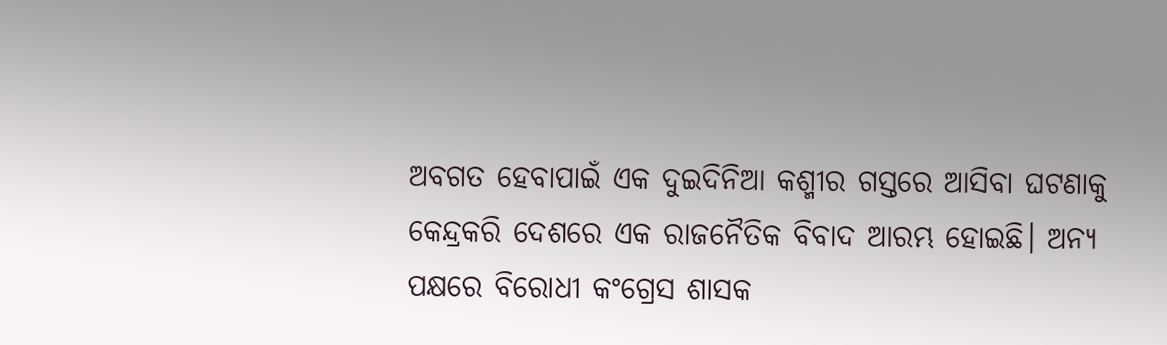ଅବଗତ ହେବାପାଇଁ ଏକ ଦୁଇଦିନିଆ କଶ୍ମୀର ଗସ୍ତରେ ଆସିବା ଘଟଣାକୁ କେନ୍ଦ୍ରକରି ଦେଶରେ ଏକ ରାଜନୈତିକ ବିବାଦ ଆରମ୍ଭ ହୋଇଛି। ଅନ୍ୟ ପକ୍ଷରେ ବିରୋଧୀ କଂଗ୍ରେସ ଶାସକ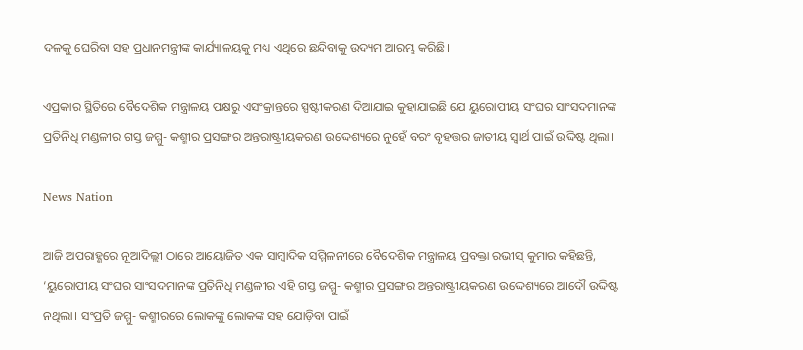ଦଳକୁ ଘେରିବା ସହ ପ୍ରଧାନମନ୍ତ୍ରୀଙ୍କ କାର୍ଯ୍ୟାଳୟକୁ ମଧ୍ୟ ଏଥିରେ ଛନ୍ଦିବାକୁ ଉଦ୍ୟମ ଆରମ୍ଭ କରିଛି।

ଏପ୍ରକାର ସ୍ଥିତିରେ ବୈଦେଶିକ ମନ୍ତ୍ରାଳୟ ପକ୍ଷରୁ ଏସଂକ୍ରାନ୍ତରେ ସ୍ପଷ୍ଟୀକରଣ ଦିଆଯାଇ କୁହାଯାଇଛି ଯେ ୟୁରୋପୀୟ ସଂଘର ସାଂସଦମାନଙ୍କ ପ୍ରତିନିଧି ମଣ୍ଡଳୀର ଗସ୍ତ ଜମ୍ମୁ- କଶ୍ମୀର ପ୍ରସଙ୍ଗର ଅନ୍ତରାଷ୍ଟ୍ରୀୟକରଣ ଉଦ୍ଦେଶ୍ୟରେ ନୁହେଁ ବରଂ ବୃହତ୍ତର ଜାତୀୟ ସ୍ବାର୍ଥ ପାଇଁ ଉଦ୍ଦିଷ୍ଟ ଥିଲା।

News Nation

ଆଜି ଅପରାହ୍ଣରେ ନୂଆଦିଲ୍ଲୀ ଠାରେ ଆୟୋଜିତ ଏକ ସାମ୍ବାଦିକ ସମ୍ମିଳନୀରେ ବୈଦେଶିକ ମନ୍ତ୍ରାଳୟ ପ୍ରବକ୍ତା ରଭୀସ୍‌ କୁମାର କହିଛନ୍ତି, ‘ୟୁରୋପୀୟ ସଂଘର ସାଂସଦମାନଙ୍କ ପ୍ରତିନିଧି ମଣ୍ଡଳୀର ଏହି ଗସ୍ତ ଜମ୍ମୁ- କଶ୍ମୀର ପ୍ରସଙ୍ଗର ଅନ୍ତରାଷ୍ଟ୍ରୀୟକରଣ ଉଦ୍ଦେଶ୍ୟରେ ଆଦୌ ଉଦ୍ଦିଷ୍ଟ ନଥିଲା। ସଂପ୍ରତି ଜମ୍ମୁ- କଶ୍ମୀରରେ ଲୋକଙ୍କୁ ଲୋକଙ୍କ ସହ ଯୋଡ଼ିବା ପାଇଁ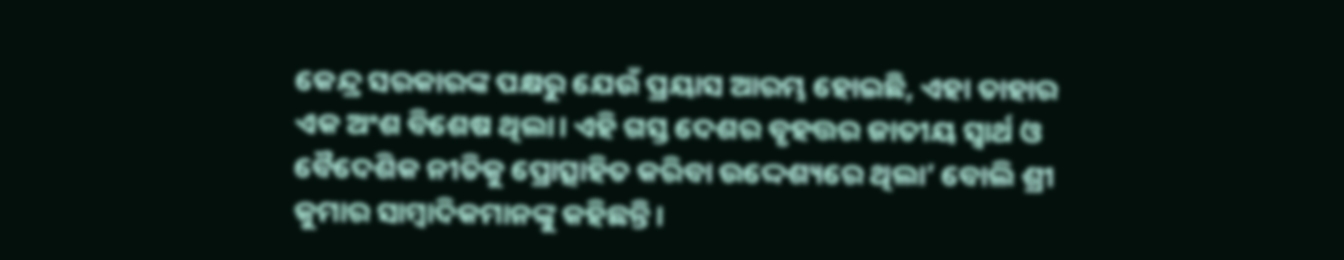କେନ୍ଦ୍ର ସରକାରଙ୍କ ପକ୍ଷରୁ ଯେଉଁ ପ୍ରୟାସ ଆରମ୍ଭ ହୋଇଛି, ଏହା ତାହାର ଏକ ଅଂଶ ବିଶେଷ ଥିଲା। ଏହି ଗସ୍ତ ଦେଶର ବୃହତ୍ତର ଜାତୀୟ ସ୍ବାର୍ଥ ଓ ବୈଦେଶିକ ନୀତିକୁ ପ୍ରୋତ୍ସାହିତ କରିବା ଉଦ୍ଦେଶ୍ୟରେ ଥିଲା’ ବୋଲି ଶ୍ରୀ କୁମାର ସାମ୍ବାଦିକମାନଙ୍କୁ କହିଛନ୍ତି।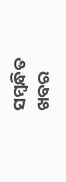ସମ୍ବନ୍ଧିତ ଖବର